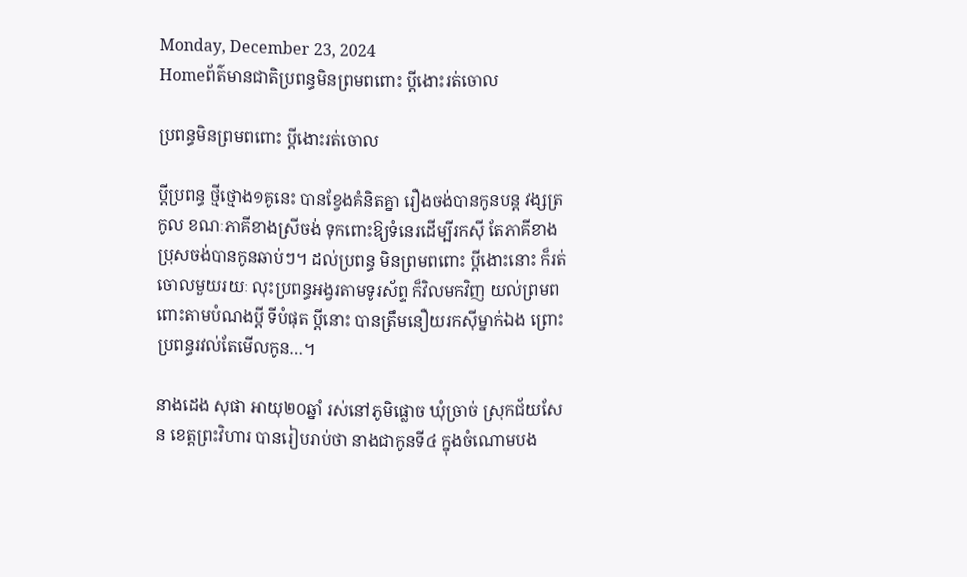Monday, December 23, 2024
Homeព័ត៌មានជាតិប្រពន្ធមិនព្រមពពោះ ប្តីងោះរត់ចោល

ប្រពន្ធមិនព្រមពពោះ ប្តីងោះរត់ចោល

ប្តីប្រពន្ធ ថ្មីថ្មោង១គូនេះ បានខ្វែងគំនិតគ្នា រឿងចង់បានកូនបន្ត វង្សត្រកូល ខណៈភាគីខាងស្រីចង់ ទុកពោះឱ្យទំនេរដើម្បីរកស៊ី តែភាគីខាងប្រុសចង់បានកូនឆាប់ៗ។ ដល់ប្រពន្ធ មិនព្រមពពោះ ប្តីងោះនោះ ក៏រត់ចោលមួយរយៈ លុះប្រពន្ធអង្វរតាមទូរស័ព្ទ ក៏វិលមកវិញ យល់ព្រមពពោះតាមបំណងប្តី ទីបំផុត ប្តីនោះ បានត្រឹមនឿយរកស៊ីម្នាក់ឯង ព្រោះប្រពន្ធរវល់តែមើលកូន…។

នាងដេង សុផា អាយុ២០ឆ្នាំ រស់នៅភូមិផ្លោច ឃុំច្រាច់ ស្រុកជ័យសែន ខេត្តព្រះវិហារ បានរៀបរាប់ថា នាងជាកូនទី៤ ក្នុងចំណោមបង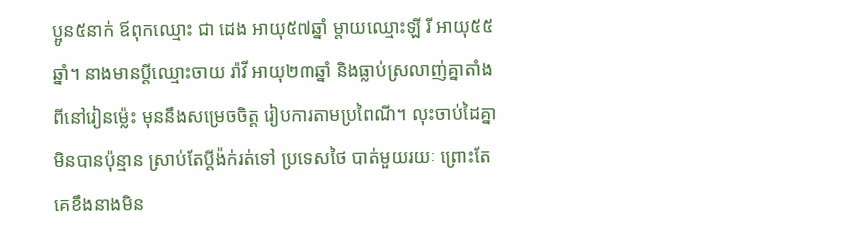ប្អូន៥នាក់ ឪពុកឈ្មោះ ជា ដេង អាយុ៥៧ឆ្នាំ ម្តាយឈ្មោះឡី រី អាយុ៥៥ឆ្នាំ។ នាងមានប្តីឈ្មោះចាយ រ៉ាវី អាយុ២៣ឆ្នាំ និងធ្លាប់ស្រលាញ់គ្នាតាំងពីនៅរៀនម៉្លេះ មុននឹងសម្រេចចិត្ត រៀបការតាមប្រពៃណី។ លុះចាប់ដៃគ្នាមិនបានប៉ុន្មាន ស្រាប់តែប្តីង៉ក់រត់ទៅ ប្រទេសថៃ បាត់មួយរយៈ ព្រោះតែគេខឹងនាងមិន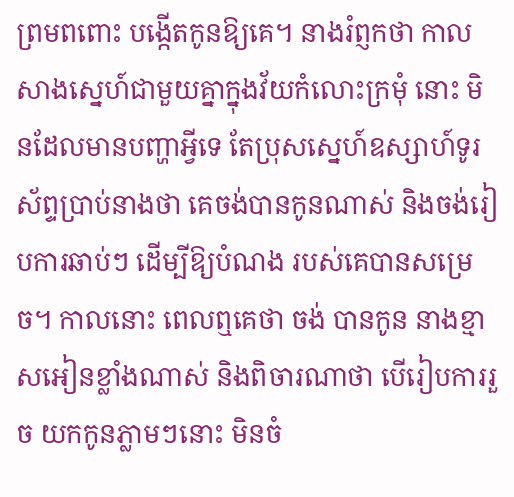ព្រមពពោះ បង្កើតកូនឱ្យគេ។ នាងរំព្ញកថា កាលសាងស្នេហ៍ជាមួយគ្នាក្នុងវ័យកំលោះក្រមុំ នោះ មិនដែលមានបញ្ហាអ្វីទេ តែប្រុសស្នេហ៍ឧស្សាហ៍ទូរស័ព្ទប្រាប់នាងថា គេចង់បានកូនណាស់ និងចង់រៀបការឆាប់ៗ ដើម្បីឱ្យបំណង របស់គេបានសម្រេច។ កាលនោះ ពេលឮគេថា ចង់ បានកូន នាងខ្មាសអៀនខ្លាំងណាស់ និងពិចារណាថា បើរៀបការរួច យកកូនភ្លាមៗនោះ មិនចំ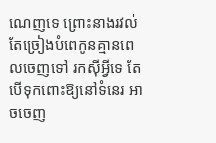ណេញទេ ព្រោះនាងរវល់តែច្រៀងបំពេកូនគ្មានពេលចេញទៅ រកស៊ីអ្វីទេ តែបើទុកពោះឱ្យនៅទំនេរ អាចចេញ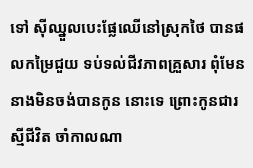ទៅ ស៊ីឈ្នួលបេះផ្លែឈើនៅស្រុកថៃ បានផលកម្រៃជួយ ទប់ទល់ជីវភាពគ្រួសារ ពុំមែននាងមិនចង់បានកូន នោះទេ ព្រោះកូនជារស្មីជីវិត ចាំកាលណា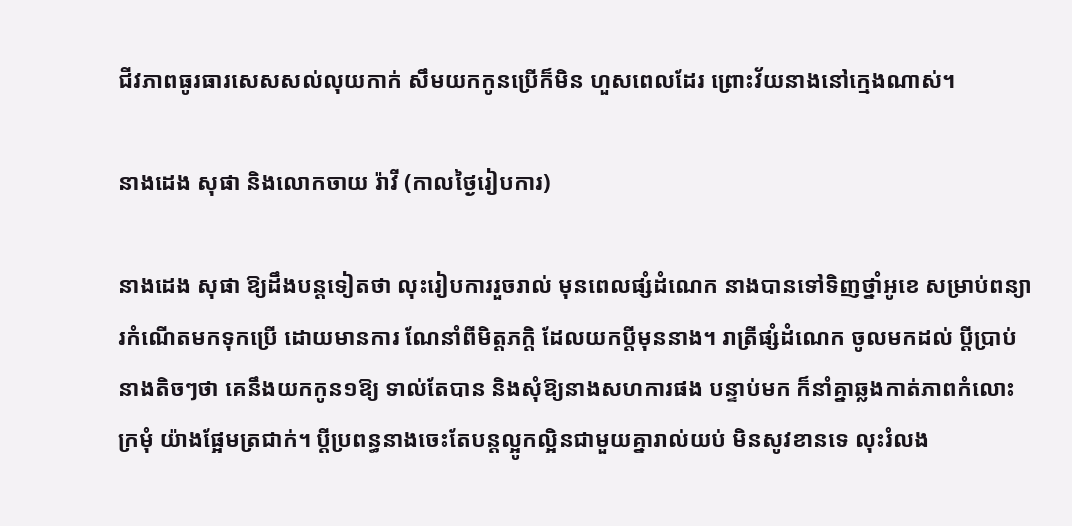ជីវភាពធូរធារសេសសល់លុយកាក់ សឹមយកកូនប្រើក៏មិន ហួសពេលដែរ ព្រោះវ័យនាងនៅក្មេងណាស់។

នាងដេង សុផា និងលោកចាយ រ៉ាវី (កាលថ្ងៃរៀបការ)

នាងដេង សុផា ឱ្យដឹងបន្តទៀតថា លុះរៀបការរួចរាល់ មុនពេលផ្សំដំណេក នាងបានទៅទិញថ្នាំអូខេ សម្រាប់ពន្យារកំណើតមកទុកប្រើ ដោយមានការ ណែនាំពីមិត្តភក្តិ ដែលយកប្តីមុននាង។ រាត្រីផ្សំដំណេក ចូលមកដល់ ប្តីប្រាប់នាងតិចៗថា គេនឹងយកកូន១ឱ្យ ទាល់តែបាន និងសុំឱ្យនាងសហការផង បន្ទាប់មក ក៏នាំគ្នាឆ្លងកាត់ភាពកំលោះក្រមុំ យ៉ាងផ្អែមត្រជាក់។ ប្តីប្រពន្ធនាងចេះតែបន្តល្អូកល្អិនជាមួយគ្នារាល់យប់ មិនសូវខានទេ លុះរំលង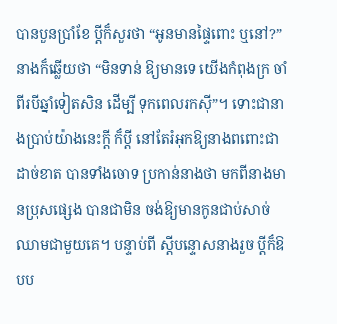បានបួនប្រាំខែ ប្តីក៏សួរថា “អូនមានផ្ទៃពោះ ឬនៅ?” នាងក៏ឆ្លើយថា “មិនទាន់ ឱ្យមានទេ យើងកំពុងក្រ ចាំពីរបីឆ្នាំទៀតសិន ដើម្បី ទុកពេលរកស៊ី”។ ទោះជានាងប្រាប់យ៉ាងនេះក្តី ក៏ប្តី នៅតែរំអុកឱ្យនាងពពោះជាដាច់ខាត បានទាំងចោទ ប្រកាន់នាងថា មកពីនាងមានប្រុសផ្សេង បានជាមិន ចង់ឱ្យមានកូនជាប់សាច់ឈាមជាមួយគេ។ បន្ទាប់ពី ស្តីបន្ទោសនាងរួច ប្តីក៏ឱបប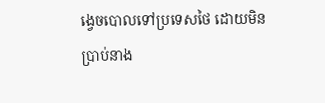ង្វេចបោលទៅប្រទេសថៃ ដោយមិនប្រាប់នាង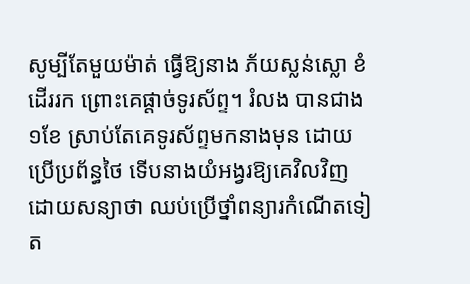សូម្បីតែមួយម៉ាត់ ធ្វើឱ្យនាង ភ័យស្លន់ស្លោ ខំដើររក ព្រោះគេផ្តាច់ទូរស័ព្ទ។ រំលង បានជាង១ខែ ស្រាប់តែគេទូរស័ព្ទមកនាងមុន ដោយប្រើប្រព័ន្ធថៃ ទើបនាងយំអង្វរឱ្យគេវិលវិញ ដោយសន្យាថា ឈប់ប្រើថ្នាំពន្យារកំណើតទៀត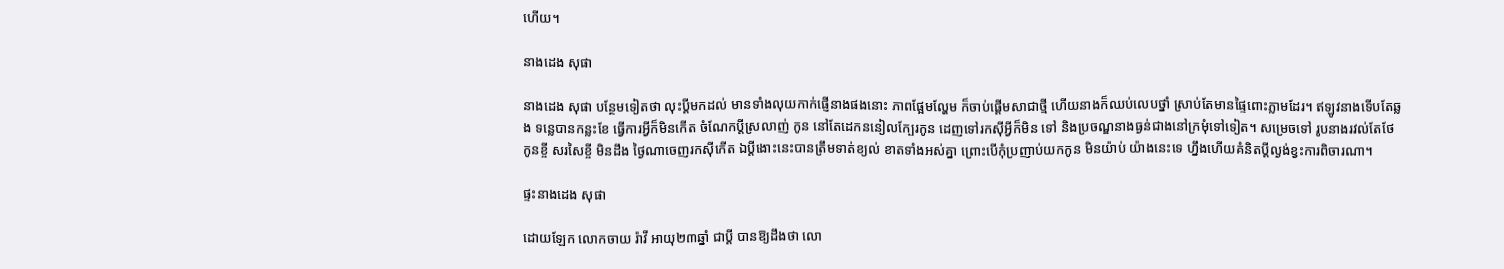ហើយ។

នាងដេង សុផា

នាងដេង សុផា បន្ថែមទៀតថា លុះប្តីមកដល់ មានទាំងលុយកាក់ផ្ញើនាងផងនោះ ភាពផ្អែមល្ហែម ក៏ចាប់ផ្តើមសាជាថ្មី ហើយនាងក៏ឈប់លេបថ្នាំ ស្រាប់តែមានផ្ទៃពោះភ្លាមដែរ។ ឥឡូវនាងទើបតែឆ្លង ទន្លេបានកន្លះខែ ធ្វើការអ្វីក៏មិនកើត ចំណែកប្តីស្រលាញ់ កូន នៅតែដេកននៀលក្បែរកូន ដេញទៅរកស៊ីអ្វីក៏មិន ទៅ និងប្រចណ្ឌនាងធ្ងន់ជាងនៅក្រមុំទៅទៀត។ សម្រេចទៅ រូបនាងរវល់តែថែកូនខ្ចី សរសៃខ្ចី មិនដឹង ថ្ងៃណាចេញរកស៊ីកើត ឯប្តីងោះនេះបានត្រឹមទាត់ខ្យល់ ខាតទាំងអស់គ្នា ព្រោះបើកុំប្រញាប់យកកូន មិនយ៉ាប់ យ៉ាងនេះទេ ហ្នឹងហើយគំនិតប្តីល្ងង់ខ្វះការពិចារណា។

ផ្ទះនាងដេង សុផា

ដោយឡែក លោកចាយ រ៉ាវី អាយុ២៣ឆ្នាំ ជាប្តី បានឱ្យដឹងថា លោ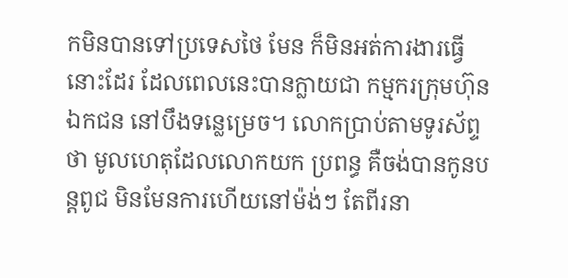កមិនបានទៅប្រទេសថៃ មែន ក៏មិនអត់ការងារធ្វើនោះដែរ ដែលពេលនេះបានក្លាយជា កម្មករក្រុមហ៊ុនឯកជន នៅបឹងទន្លេម្រេច។ លោកប្រាប់តាមទូរស័ព្ទថា មូលហេតុដែលលោកយក ប្រពន្ធ គឺចង់បានកូនបន្តពូជ មិនមែនការហើយនៅម៉ង់ៗ តែពីរនា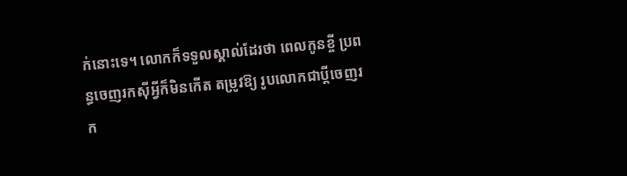ក់នោះទេ។ លោកក៏ទទួលស្គាល់ដែរថា ពេលកូនខ្ចី ប្រពន្ធចេញរកស៊ីអ្វីក៏មិនកើត តម្រូវឱ្យ រូបលោកជាប្តីចេញរក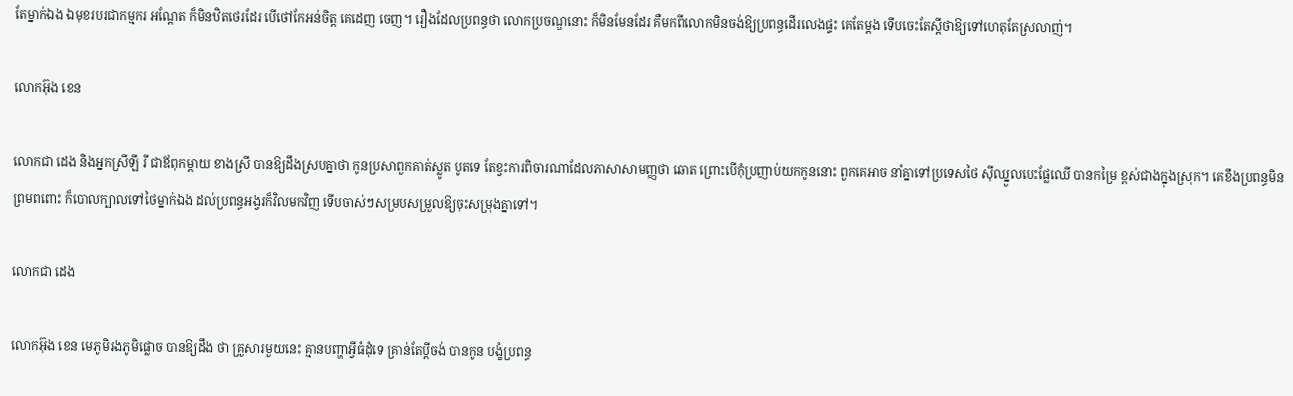តែម្នាក់ឯង ឯមុខរបរជាកម្មករ អណ្តែត ក៏មិនឋិតថេរដែរ បើថៅកែអន់ចិត្ត គេដេញ ចេញ។ រឿងដែលប្រពន្ធថា លោកប្រចណ្ឌនោះ ក៏មិនមែនដែរ គឺមកពីលោកមិនចង់ឱ្យប្រពន្ធដើរលេងផ្ទះ គេតែម្តង ទើបចេះតែស្តីថាឱ្យទៅហេតុតែស្រលាញ់។

លោកអ៊ុង ខេន

លោកជា ដេង និងអ្នកស្រីឡី រី ជាឪពុកម្តាយ ខាងស្រី បានឱ្យដឹងស្របគ្នាថា កូនប្រសាពួកគាត់ស្លូត បូតទេ តែខ្វះការពិចារណាដែលភាសាសាមញ្ញថា ឆោត ព្រោះបើកុំប្រញាប់យកកូននោះ ពួកគេអាច នាំគ្នាទៅប្រទេសថៃ ស៊ីឈ្នួលបេះផ្លែឈើ បានកម្រៃ ខ្ពស់ជាងក្នុងស្រុក។ គេខឹងប្រពន្ធមិនព្រមពពោះ ក៏បោលក្បាលទៅថៃម្នាក់ឯង ដល់ប្រពន្ធអង្វរក៏វិលមកវិញ ទើបចាស់ៗសម្របសម្រួលឱ្យចុះសម្រុងគ្នាទៅ។

លោកជា ដេង

លោកអ៊ុង ខេន មេភូមិរងភូមិផ្លោច បានឱ្យដឹង ថា គ្រួសារមួយនេះ គ្មានបញ្ហាអ្វីធំដុំទេ គ្រាន់តែប្តីចង់ បានកូន បង្ខំប្រពន្ធ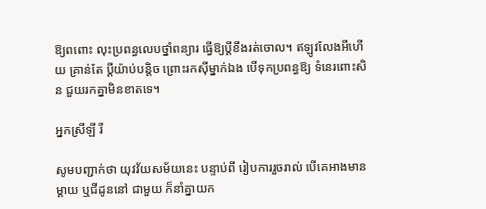ឱ្យពពោះ លុះប្រពន្ធលេបថ្នាំពន្យារ ធ្វើឱ្យប្តីខឹងរត់ចោល។ ឥឡូវលែងអីហើយ គ្រាន់តែ ប្តីយ៉ាប់បន្តិច ព្រោះរកស៊ីម្នាក់ឯង បើទុកប្រពន្ធឱ្យ ទំនេរពោះសិន ជួយរកគ្នាមិនខាតទេ។

អ្នកស្រីឡី រី

សូមបញ្ជាក់ថា យុវវ័យសម័យនេះ បន្ទាប់ពី រៀបការរួចរាល់ បើគេអាងមានម្តាយ ឬជីដូននៅ ជាមួយ ក៏នាំគ្នាយក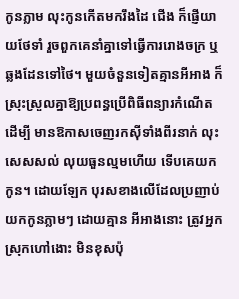កូនភ្លាម លុះកូនកើតមករឹងដៃ ជើង ក៏ផ្ញើយាយថែទាំ រួចពួកគេនាំគ្នាទៅធ្វើការរោងចក្រ ឬឆ្លងដែនទៅថៃ។ មួយចំនួនទៀតគ្មានអីអាង ក៏ស្រុះស្រួលគ្នាឱ្យប្រពន្ធប្រើពិធីពន្យារកំណើត ដើម្បី មានឱកាសចេញរកស៊ីទាំងពីរនាក់ លុះសេសសល់ លុយធួនល្មមហើយ ទើបគេយកកូន។ ដោយឡែក បុរសខាងលើដែលប្រញាប់យកកូនភ្លាមៗ ដោយគ្មាន អីអាងនោះ ត្រូវអ្នកស្រុកហៅងោះ មិនខុសប៉ុ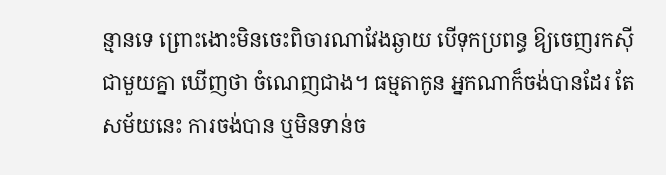ន្មានទេ ព្រោះងោះមិនចេះពិចារណាវែងឆ្ងាយ បើទុកប្រពន្ធ ឱ្យចេញរកស៊ីជាមួយគ្នា ឃើញថា ចំណេញជាង។ ធម្មតាកូន អ្នកណាក៏ចង់បានដែរ តែសម័យនេះ ការចង់បាន ឬមិនទាន់ច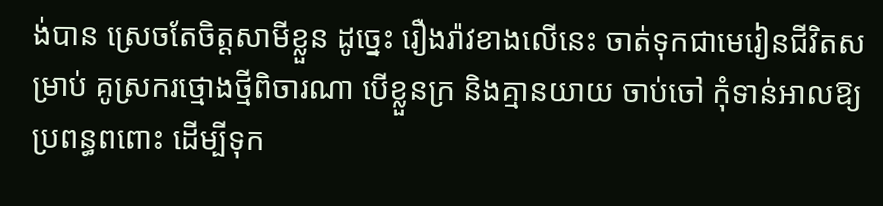ង់បាន ស្រេចតែចិត្តសាមីខ្លួន ដូច្នេះ រឿងរ៉ាវខាងលើនេះ ចាត់ទុកជាមេរៀនជីវិតសម្រាប់ គូស្រករថ្មោងថ្មីពិចារណា បើខ្លួនក្រ និងគ្មានយាយ ចាប់ចៅ កុំទាន់អាលឱ្យប្រពន្ធពពោះ ដើម្បីទុក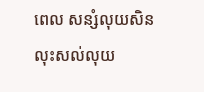ពេល សន្សំលុយសិន លុះសល់លុយ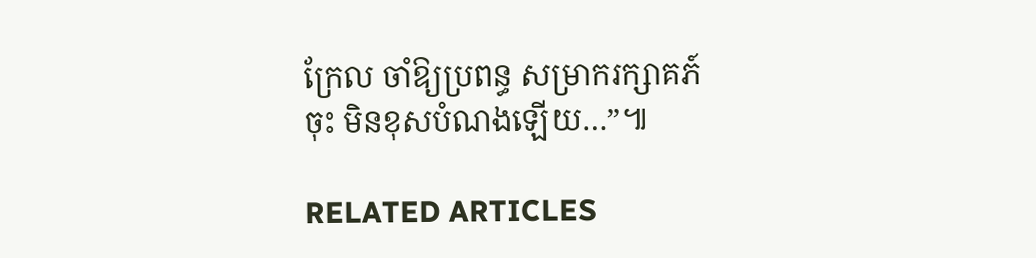ក្រែល ចាំឱ្យប្រពន្ធ សម្រាករក្សាគភ៍ចុះ មិនខុសបំណងឡើយ…”៕

RELATED ARTICLES